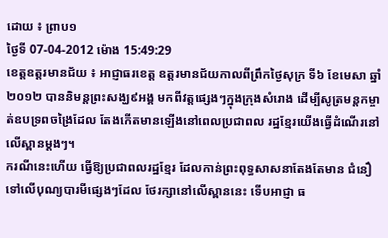ដោយ ៖ ព្រាប១
ថ្ងៃទី 07-04-2012 ម៉ោង 15:49:29
ខេត្ដឧត្ដរមានជ័យ ៖ អាជ្ញាធរខេត្ដ ឧត្ដរមានជ័យកាលពីព្រឹកថ្ងៃសុក្រ ទី៦ ខែមេសា ឆ្នាំ២០១២ បាននិមន្ដព្រះសង្ឃ៩អង្គ មកពីវត្ដផ្សេងៗក្នុងក្រុងសំរោង ដើម្បីសូត្រមន្ដកម្ចាត់ឧបទ្រពចង្រៃដែល តែងកើតមានឡើងនៅពេលប្រជាពល រដ្ឋខ្មែរយើងធ្វើដំណើរនៅលើស្ពានម្ដងៗ។
ករណីនេះហើយ ធ្វើឱ្យប្រជាពលរដ្ឋខ្មែរ ដែលកាន់ព្រះពុទ្ធសាសនាតែងតែមាន ជំនឿទៅលើបុណ្យបារមីផ្សេងៗដែល ថែរក្សានៅលើស្ពាននេះ ទើបអាជ្ញា ធ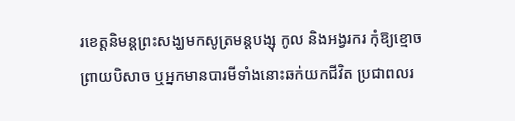រខេត្ដនិមន្ដព្រះសង្ឃមកសូត្រមន្ដបង្សុ កូល និងអង្វរករ កុំឱ្យខ្មោចព្រាយបិសាច ឬអ្នកមានបារមីទាំងនោះឆក់យកជីវិត ប្រជាពលរ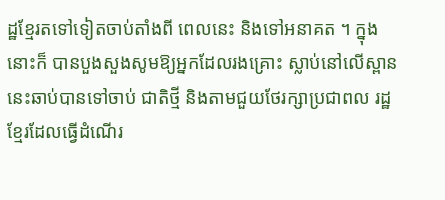ដ្ឋខ្មែរតទៅទៀតចាប់តាំងពី ពេលនេះ និងទៅអនាគត ។ ក្នុងនោះក៏ បានបួងសួងសូមឱ្យអ្នកដែលរងគ្រោះ ស្លាប់នៅលើស្ពាននេះឆាប់បានទៅចាប់ ជាតិថ្មី និងតាមជួយថែរក្សាប្រជាពល រដ្ឋខ្មែរដែលធ្វើដំណើរ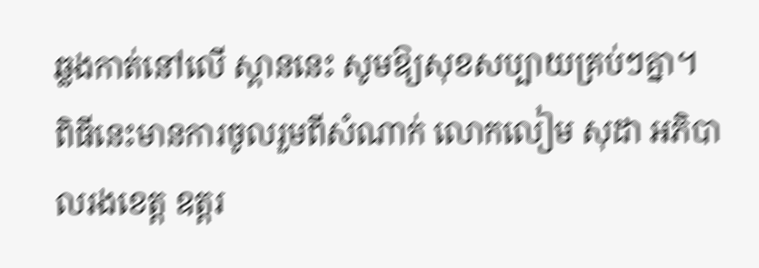ឆ្លងកាត់នៅលើ ស្ពាននេះ សូមឱ្យសុខសប្បាយគ្រប់ៗគ្នា។
ពិធីនេះមានការចូលរួមពីសំណាក់ លោកលៀម សុដា អភិបាលរងខេត្ដ ឧត្ដរ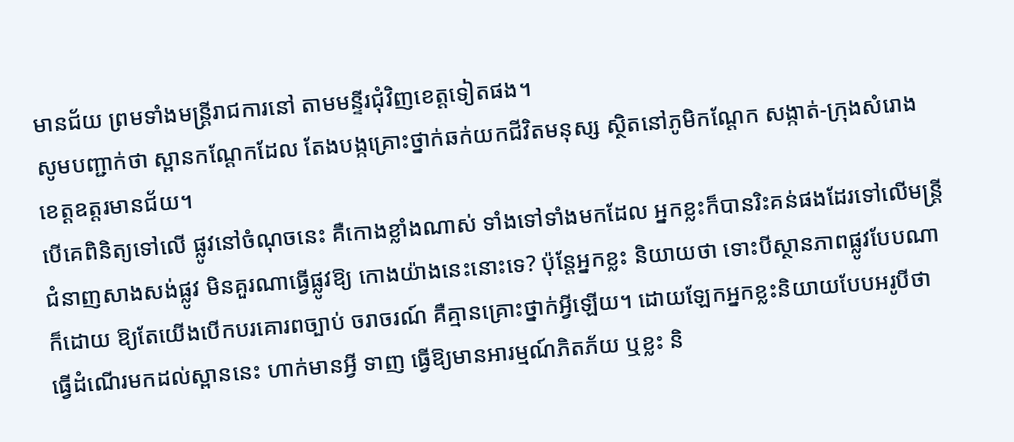មានជ័យ ព្រមទាំងមន្ដ្រីរាជការនៅ តាមមន្ទីរជុំវិញខេត្ដទៀតផង។
សូមបញ្ជាក់ថា ស្ពានកណ្ដែកដែល តែងបង្កគ្រោះថ្នាក់ឆក់យកជីវិតមនុស្ស ស្ថិតនៅភូមិកណ្ដែក សង្កាត់-ក្រុងសំរោង ខេត្ដឧត្ដរមានជ័យ។
បើគេពិនិត្យទៅលើ ផ្លូវនៅចំណុចនេះ គឺកោងខ្លាំងណាស់ ទាំងទៅទាំងមកដែល អ្នកខ្លះក៏បានរិះគន់ផងដែរទៅលើមន្ដ្រី ជំនាញសាងសង់ផ្លូវ មិនគួរណាធ្វើផ្លូវឱ្យ កោងយ៉ាងនេះនោះទេ? ប៉ុន្ដែអ្នកខ្លះ និយាយថា ទោះបីស្ថានភាពផ្លូវបែបណា ក៏ដោយ ឱ្យតែយើងបើកបរគោរពច្បាប់ ចរាចរណ៍ គឺគ្មានគ្រោះថ្នាក់អ្វីឡើយ។ ដោយឡែកអ្នកខ្លះនិយាយបែបអរូបីថា ធ្វើដំណើរមកដល់ស្ពាននេះ ហាក់មានអ្វី ទាញ ធ្វើឱ្យមានអារម្មណ៍ភិតភ័យ ឬខ្លះ និ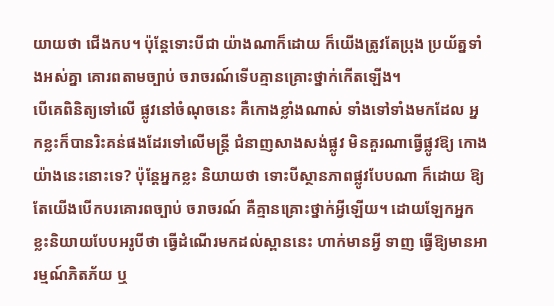យាយថា ជើងកប។ ប៉ុន្ដែទោះបីជា យ៉ាងណាក៏ដោយ ក៏យើងត្រូវតែប្រុង ប្រយ័ត្នទាំងអស់គ្នា គោរពតាមច្បាប់ ចរាចរណ៍ទើបគ្មានគ្រោះថ្នាក់កើតឡើង។
បើគេពិនិត្យទៅលើ ផ្លូវនៅចំណុចនេះ គឺកោងខ្លាំងណាស់ ទាំងទៅទាំងមកដែល អ្នកខ្លះក៏បានរិះគន់ផងដែរទៅលើមន្ដ្រី ជំនាញសាងសង់ផ្លូវ មិនគួរណាធ្វើផ្លូវឱ្យ កោងយ៉ាងនេះនោះទេ? ប៉ុន្ដែអ្នកខ្លះ និយាយថា ទោះបីស្ថានភាពផ្លូវបែបណា ក៏ដោយ ឱ្យតែយើងបើកបរគោរពច្បាប់ ចរាចរណ៍ គឺគ្មានគ្រោះថ្នាក់អ្វីឡើយ។ ដោយឡែកអ្នកខ្លះនិយាយបែបអរូបីថា ធ្វើដំណើរមកដល់ស្ពាននេះ ហាក់មានអ្វី ទាញ ធ្វើឱ្យមានអារម្មណ៍ភិតភ័យ ឬ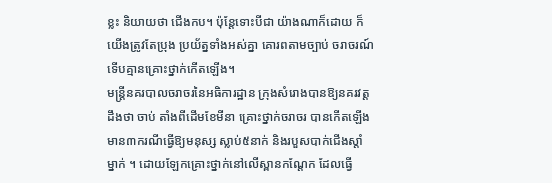ខ្លះ និយាយថា ជើងកប។ ប៉ុន្ដែទោះបីជា យ៉ាងណាក៏ដោយ ក៏យើងត្រូវតែប្រុង ប្រយ័ត្នទាំងអស់គ្នា គោរពតាមច្បាប់ ចរាចរណ៍ទើបគ្មានគ្រោះថ្នាក់កើតឡើង។
មន្ដ្រីនគរបាលចរាចរនៃអធិការដ្ឋាន ក្រុងសំរោងបានឱ្យនគរវត្ដដឹងថា ចាប់ តាំងពីដើមខែមីនា គ្រោះថ្នាក់ចរាចរ បានកើតឡើងមាន៣ករណីធ្វើឱ្យមនុស្ស ស្លាប់៥នាក់ និងរបួសបាក់ជើងស្ដាំម្នាក់ ។ ដោយឡែកគ្រោះថ្នាក់នៅលើស្ពានកណ្ដែក ដែលធ្វើ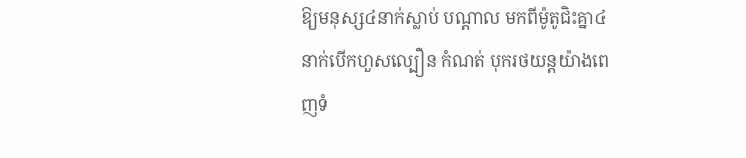ឱ្យមនុស្ស៤នាក់ស្លាប់ បណ្ដាល មកពីម៉ូតូជិះគ្នា៤នាក់បើកហួសល្បឿន កំណត់ បុករថយន្ដយ៉ាងពេញទំ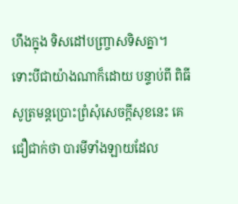ហឹងក្នុង ទិសដៅបញ្ច្រាសទិសគ្នា។
ទោះបីជាយ៉ាងណាក៏ដោយ បន្ទាប់ពី ពិធីសូត្រមន្ដប្រោះព្រំសុំសេចក្ដីសុខនេះ គេជឿជាក់ថា បារមីទាំងឡាយដែល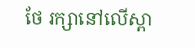ថែ រក្សានៅលើស្ពា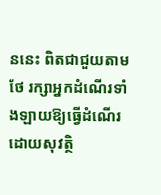ននេះ ពិតជាជួយតាមថែ រក្សាអ្នកដំណើរទាំងឡាយឱ្យធ្វើដំណើរ ដោយសុវត្ថិ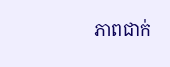ភាពជាក់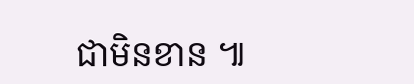ជាមិនខាន ៕